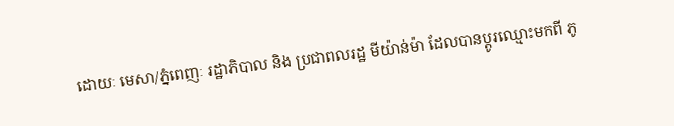ដោយៈ មេសា/ភ្នំពេញៈ រដ្ឋាភិបាល និង ប្រជាពលរដ្ឋ មីយ៉ាន់ម៉ា ដែលបានប្តូរឈ្មោះមកពី ភូ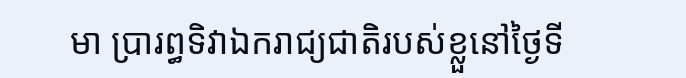មា ប្រារព្ធទិវាឯករាជ្យជាតិរបស់ខ្លួនៅថ្ងៃទី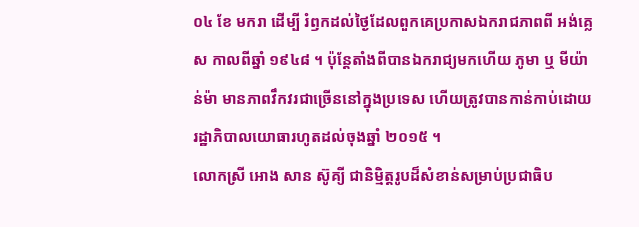០៤ ខែ មករា ដើម្បី រំឭកដល់ថ្ងៃដែលពួកគេប្រកាសឯករាជភាពពី អង់គ្លេស កាលពីឆ្នាំ ១៩៤៨ ។ ប៉ុន្តែតាំងពីបានឯករាជ្យមកហើយ ភូមា ឬ មីយ៉ាន់ម៉ា មានភាពវឹកវរជាច្រើននៅក្នុងប្រទេស ហើយត្រូវបានកាន់កាប់ដោយរដ្ឋាភិបាលយោធារហូតដល់ចុងឆ្នាំ ២០១៥ ។
លោកស្រី អោង សាន ស៊ូគ្យី ជានិម្មិត្តរូបដ៏សំខាន់សម្រាប់ប្រជាធិប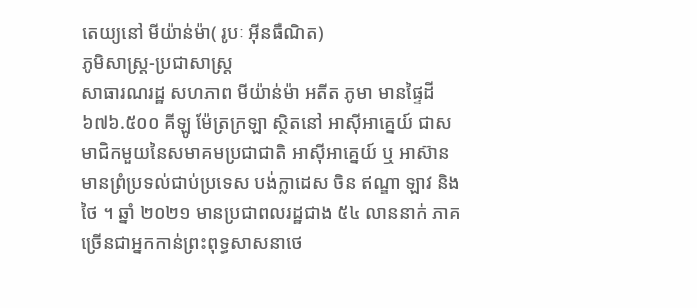តេយ្យនៅ មីយ៉ាន់ម៉ា( រូបៈ អ៊ីនធឺណិត)
ភូមិសាស្ត្រ-ប្រជាសាស្ត្រ
សាធារណរដ្ឋ សហភាព មីយ៉ាន់ម៉ា អតីត ភូមា មានផ្ទៃដី ៦៧៦.៥០០ គីឡូ ម៉ែត្រក្រឡា ស្ថិតនៅ អាស៊ីអាគ្នេយ៍ ជាសមាជិកមួយនៃសមាគមប្រជាជាតិ អាស៊ីអាគ្នេយ៍ ឬ អាស៊ាន មានព្រំប្រទល់ជាប់ប្រទេស បង់ក្លាដេស ចិន ឥណ្ឌា ឡាវ និង ថៃ ។ ឆ្នាំ ២០២១ មានប្រជាពលរដ្ឋជាង ៥៤ លាននាក់ ភាគច្រើនជាអ្នកកាន់ព្រះពុទ្ធសាសនាថេ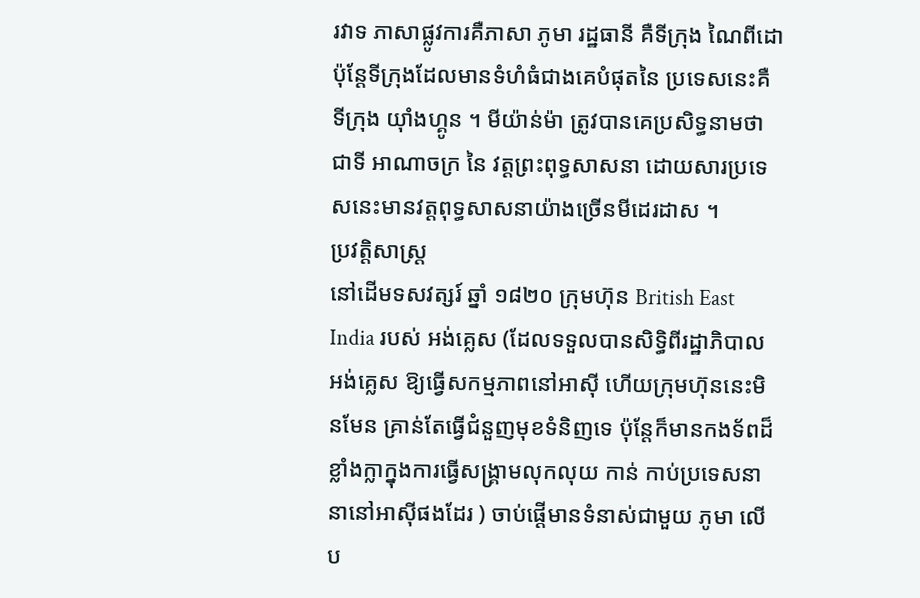រវាទ ភាសាផ្លូវការគឺភាសា ភូមា រដ្ឋធានី គឺទីក្រុង ណៃពីដោ ប៉ុន្តែទីក្រុងដែលមានទំហំធំជាងគេបំផុតនៃ ប្រទេសនេះគឺទីក្រុង យ៉ាំងហ្គូន ។ មីយ៉ាន់ម៉ា ត្រូវបានគេប្រសិទ្ធនាមថាជាទី អាណាចក្រ នៃ វត្តព្រះពុទ្ធសាសនា ដោយសារប្រទេសនេះមានវត្តពុទ្ធសាសនាយ៉ាងច្រើនមីដេរដាស ។
ប្រវត្តិសាស្ត្រ
នៅដើមទសវត្សរ៍ ឆ្នាំ ១៨២០ ក្រុមហ៊ុន British East India របស់ អង់គ្លេស (ដែលទទួលបានសិទ្ធិពីរដ្ឋាភិបាល អង់គ្លេស ឱ្យធ្វើសកម្មភាពនៅអាស៊ី ហើយក្រុមហ៊ុននេះមិនមែន គ្រាន់តែធ្វើជំនួញមុខទំនិញទេ ប៉ុន្តែក៏មានកងទ័ពដ៏ខ្លាំងក្លាក្នុងការធ្វើសង្គ្រាមលុកលុយ កាន់ កាប់ប្រទេសនានានៅអាស៊ីផងដែរ ) ចាប់ផ្តើមានទំនាស់ជាមួយ ភូមា លើប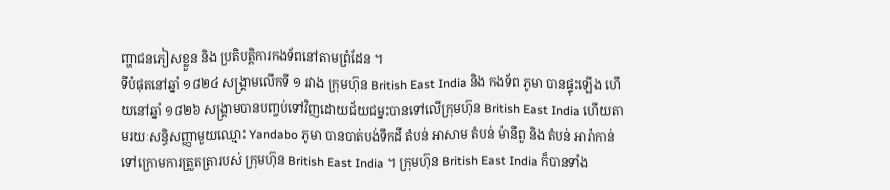ញ្ហាជនភៀសខ្លួន និង ប្រតិបត្តិការកងទ័ពនៅតាមព្រំដែន ។
ទីបំផុតនៅឆ្នាំ ១៨២៤ សង្គ្រាមលើកទី ១ រវាង ក្រុមហ៊ុន British East India និង កងទ័ព ភូមា បានផ្ទុះឡើង ហើយនៅឆ្នាំ ១៨២៦ សង្គ្រាមបានបញ្ចប់ទៅវិញដោយជ័យជម្នះបានទៅលើក្រុមហ៊ុន British East India ហើយតាមរយៈសន្ធិសញ្ញាមួយឈ្មោះ Yandabo ភូមា បានបាត់បង់ទឹកដី តំបន់ អាសាម តំបន់ ម៉ានីពួ និង តំបន់ អារ៉ាកាន់ ទៅក្រោមការត្រួតត្រារបស់ ក្រុមហ៊ុន British East India ។ ក្រុមហ៊ុន British East India ក៏បានទាំង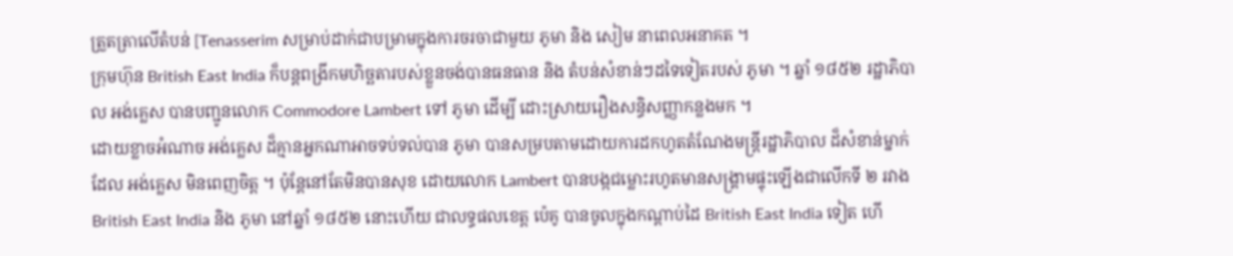ត្រួតត្រាលើតំបន់ [Tenasserim សម្រាប់ដាក់ជាបម្រាមក្នុងការចរចាជាមួយ ភូមា និង សៀម នាពេលអនាគត ។
ក្រុមហ៊ុន British East India ក៏បន្តពង្រីកមហិច្ឆតារបស់ខ្លួនចង់បានធនធាន និង តំបន់សំខាន់ៗដទៃទៀតរបស់ ភូមា ។ ឆ្នាំ ១៨៥២ រដ្ឋាភិបាល អង់គ្លេស បានបញ្ជូនលោក Commodore Lambert ទៅ ភូមា ដើម្បី ដោះស្រាយរឿងសន្ធិសញ្ញាកន្លងមក ។
ដោយខ្លាចអំណាច អង់គ្លេស ដ៏គ្មានអ្នកណាអាចទប់ទល់បាន ភូមា បានសម្របតាមដោយការដកហូតតំណែងមន្ត្រីរដ្ឋាភិបាល ដ៏សំខាន់ម្នាក់ដែល អង់គ្លេស មិនពេញចិត្ត ។ ប៉ុន្តែនៅតែមិនបានសុខ ដោយលោក Lambert បានបង្កជម្លោះរហូតមានសង្គ្រាមផ្ទុះឡើងជាលើកទី ២ រវាង British East India និង ភូមា នៅឆ្នាំ ១៨៥២ នោះហើយ ជាលទ្ធផលខេត្ត ប៉េគូ បានចូលក្នុងកណ្តាប់ដៃ British East India ទៀត ហើ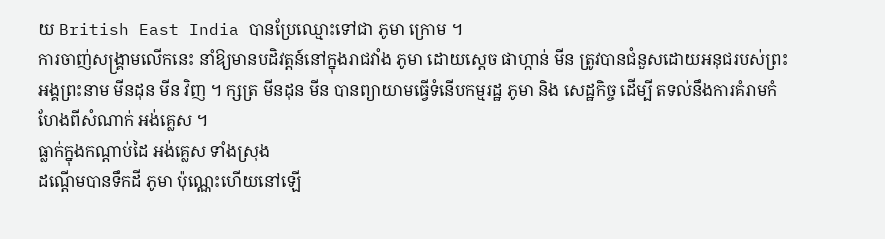យ British East India បានប្រែឈ្មោះទៅជា ភូមា ក្រោម ។
ការចាញ់សង្គ្រាមលើកនេះ នាំឱ្យមានបដិវត្តន៍នៅក្នុងរាជវាំង ភូមា ដោយស្តេច ផាហ្កាន់ មីន ត្រូវបានជំនួសដោយអនុជរបស់ព្រះអង្គព្រះនាម មីនដុន មីន វិញ ។ ក្សត្រ មីនដុន មីន បានព្យាយាមធ្វើទំនើបកម្មរដ្ឋ ភូមា និង សេដ្ឋកិច្ច ដើម្បី តទល់នឹងការគំរាមកំហែងពីសំណាក់ អង់គ្លេស ។
ធ្លាក់ក្នុងកណ្តាប់ដៃ អង់គ្លេស ទាំងស្រុង
ដណ្តើមបានទឹកដី ភូមា ប៉ុណ្ណេះហើយនៅឡើ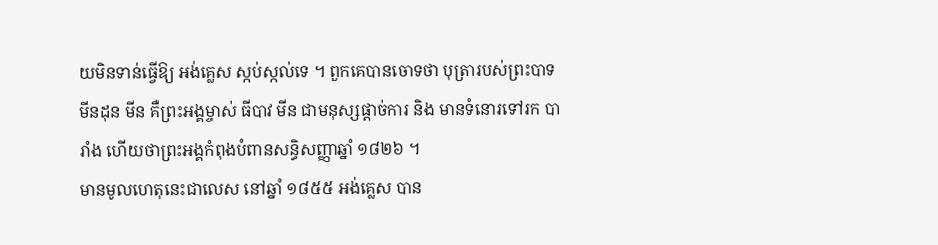យមិនទាន់ធ្វើឱ្យ អង់គ្លេស ស្កប់ស្កល់ទេ ។ ពួកគេបានចោទថា បុត្រារបស់ព្រះបាទ មីនដុន មីន គឺព្រះអង្គម្ចាស់ ធីបាវ មីន ជាមនុស្សផ្តាច់ការ និង មានទំនោរទៅរក បារាំង ហើយថាព្រះអង្គកំពុងបំពានសន្ធិសញ្ញាឆ្នាំ ១៨២៦ ។
មានមូលហេតុនេះជាលេស នៅឆ្នាំ ១៨៥៥ អង់គ្លេស បាន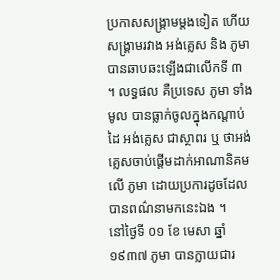ប្រកាសសង្គ្រាមម្តងទៀត ហើយសង្គ្រាមរវាង អង់គ្លេស និង ភូមា បានឆាបឆះឡើងជាលើកទី ៣ ។ លទ្ធផល គឺប្រទេស ភូមា ទាំងមូល បានធ្លាក់ចូលក្នុងកណ្តាប់ដៃ អង់គ្លេស ជាស្ថាពរ ឬ ថាអង់គ្លេសចាប់ផ្តើមដាក់អាណានិគមលើ ភូមា ដោយប្រការដូចដែលបានពណ៌នាមកនេះឯង ។
នៅថ្ងៃទី ០១ ខែ មេសា ឆ្នាំ ១៩៣៧ ភូមា បានក្លាយជារ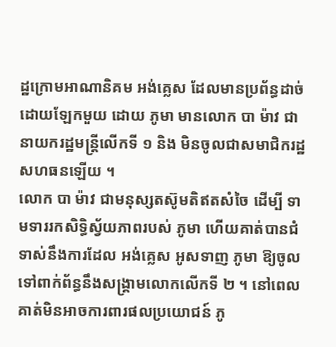ដ្ឋក្រោមអាណានិគម អង់គ្លេស ដែលមានប្រព័ន្ធដាច់ដោយឡែកមួយ ដោយ ភូមា មានលោក បា ម៉ាវ ជានាយករដ្ឋមន្ត្រីលើកទី ១ និង មិនចូលជាសមាជិករដ្ឋសហធនឡើយ ។
លោក បា ម៉ាវ ជាមនុស្សតស៊ូមតិឥតសំចៃ ដើម្បី ទាមទាររកសិទ្ធិស្វ័យភាពរបស់ ភូមា ហើយគាត់បានជំទាស់នឹងការដែល អង់គ្លេស អូសទាញ ភូមា ឱ្យចូលទៅពាក់ព័ន្ធនឹងសង្គ្រាមលោកលើកទី ២ ។ នៅពេលគាត់មិនអាចការពារផលប្រយោជន៍ ភូ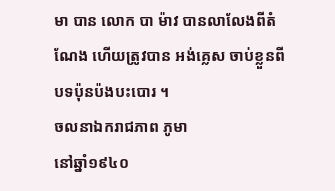មា បាន លោក បា ម៉ាវ បានលាលែងពីតំណែង ហើយត្រូវបាន អង់គ្លេស ចាប់ខ្លួនពីបទប៉ុនប៉ងបះបោរ ។
ចលនាឯករាជភាព ភូមា
នៅឆ្នាំ១៩៤០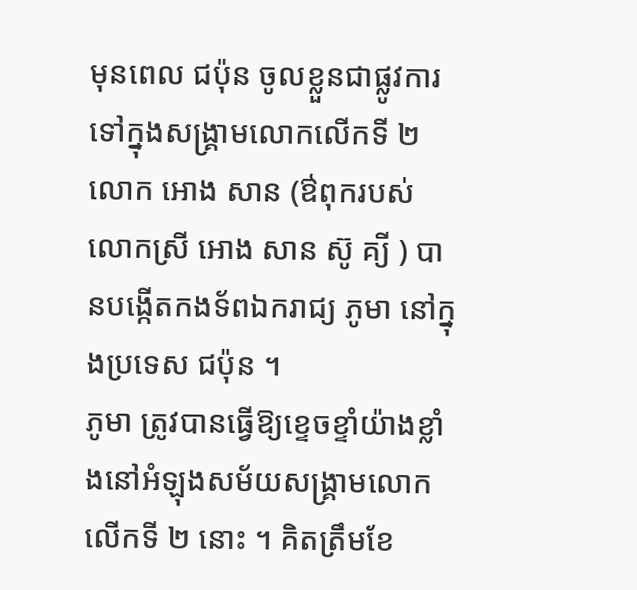មុនពេល ជប៉ុន ចូលខ្លួនជាផ្លូវការទៅក្នុងសង្គ្រាមលោកលើកទី ២ លោក អោង សាន (ឳពុករបស់លោកស្រី អោង សាន ស៊ូ គ្យី ) បានបង្កើតកងទ័ពឯករាជ្យ ភូមា នៅក្នុងប្រទេស ជប៉ុន ។
ភូមា ត្រូវបានធ្វើឱ្យខ្ទេចខ្ទាំយ៉ាងខ្លាំងនៅអំឡុងសម័យសង្គ្រាមលោកលើកទី ២ នោះ ។ គិតត្រឹមខែ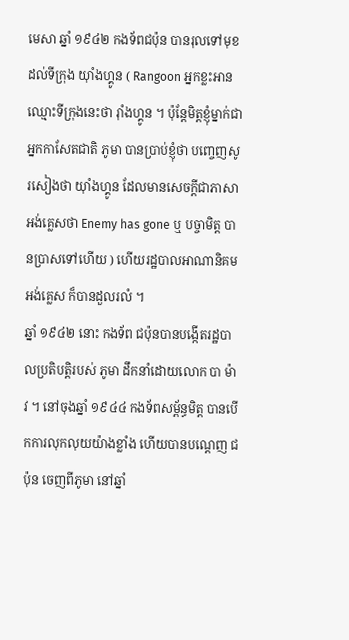មេសា ឆ្នាំ ១៩៤២ កងទ័ពជប៉ុន បានរុលទៅមុខដល់ទីក្រុង យ៉ាំងហ្គូន ( Rangoon អ្នកខ្លះអានឈ្មោះទីក្រុងនេះថា រ៉ាំងហ្គូន ។ ប៉ុន្តែមិត្តខ្ញុំម្នាក់ជាអ្នកកាសែតជាតិ ភូមា បានប្រាប់ខ្ញុំថា បញ្ចេញសូរសៀងថា យ៉ាំងហ្គូន ដែលមានសេចក្តីជាភាសា អង់គ្លេសថា Enemy has gone ឬ បច្ចាមិត្ត បានប្រាសទៅហើយ ) ហើយរដ្ឋបាលអាណានិគម អង់គ្លេស ក៏បានដួលរលំ ។
ឆ្នាំ ១៩៤២ នោះ កងទ័ព ជប៉ុនបានបង្កើតរដ្ឋបាលប្រតិបត្តិរបស់ ភូមា ដឹកនាំដោយលោក បា ម៉ាវ ។ នៅចុងឆ្នាំ ១៩៤៤ កងទ័ពសម្ព័ន្ធមិត្ត បានបើកការលុកលុយយ៉ាងខ្លាំង ហើយបានបណ្តេញ ជប៉ុន ចេញពីភូមា នៅឆ្នាំ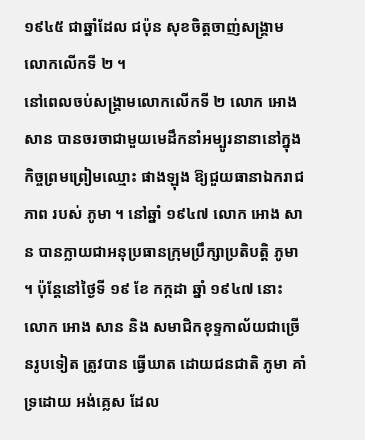១៩៤៥ ជាឆ្នាំដែល ជប៉ុន សុខចិត្តចាញ់សង្គ្រាមលោកលើកទី ២ ។
នៅពេលចប់សង្គ្រាមលោកលើកទី ២ លោក អោង សាន បានចរចាជាមួយមេដឹកនាំអម្បូរនានានៅក្នុងកិច្ចព្រមព្រៀមឈ្មោះ ផាងឡុង ឱ្យជួយធានាឯករាជភាព របស់ ភូមា ។ នៅឆ្នាំ ១៩៤៧ លោក អោង សាន បានក្លាយជាអនុប្រធានក្រុមប្រឹក្សាប្រតិបត្តិ ភូមា ។ ប៉ុន្តែនៅថ្ងៃទី ១៩ ខែ កក្កដា ឆ្នាំ ១៩៤៧ នោះ លោក អោង សាន និង សមាជិកខុទ្ទកាល័យជាច្រើនរូបទៀត ត្រូវបាន ធ្វើឃាត ដោយជនជាតិ ភូមា គាំទ្រដោយ អង់គ្លេស ដែល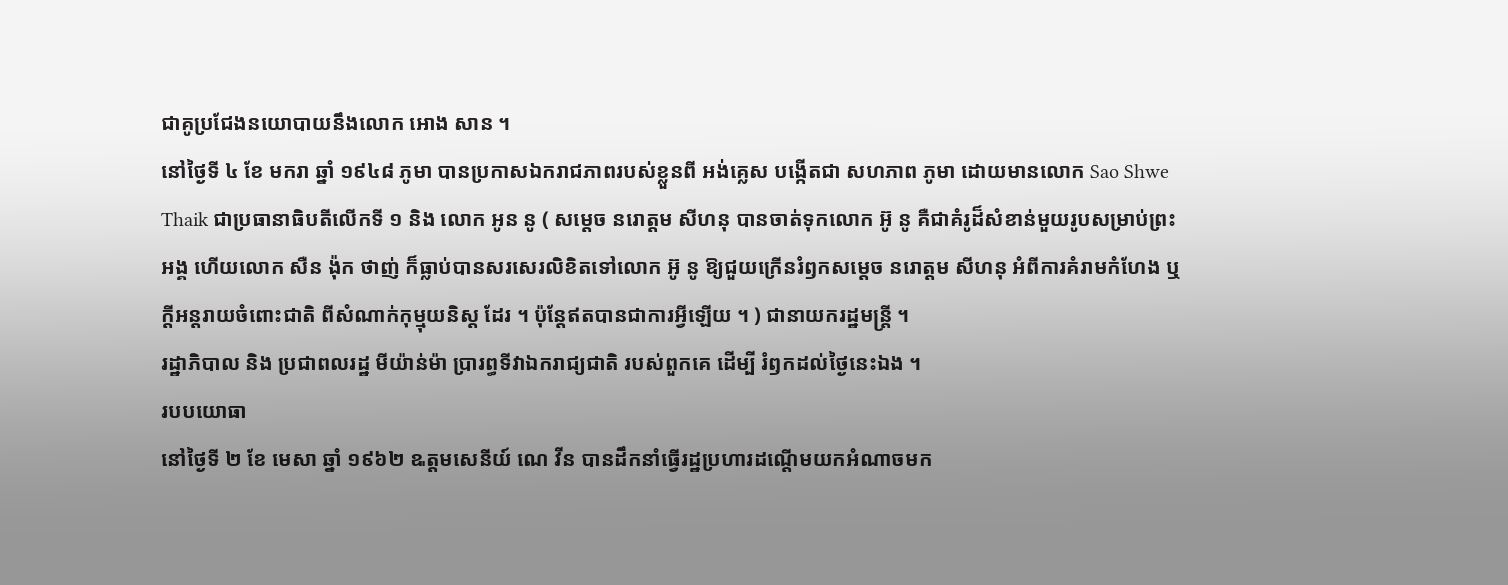ជាគូប្រជែងនយោបាយនឹងលោក អោង សាន ។
នៅថ្ងៃទី ៤ ខែ មករា ឆ្នាំ ១៩៤៨ ភូមា បានប្រកាសឯករាជភាពរបស់ខ្លួនពី អង់គ្លេស បង្កើតជា សហភាព ភូមា ដោយមានលោក Sao Shwe Thaik ជាប្រធានាធិបតីលើកទី ១ និង លោក អូន នូ ( សម្តេច នរោត្តម សីហនុ បានចាត់ទុកលោក អ៊ូ នូ គឺជាគំរូដ៏សំខាន់មួយរូបសម្រាប់ព្រះអង្គ ហើយលោក សឺន ង៉ុក ថាញ់ ក៏ធ្លាប់បានសរសេរលិខិតទៅលោក អ៊ូ នូ ឱ្យជួយក្រើនរំឭកសម្តេច នរោត្តម សីហនុ អំពីការគំរាមកំហែង ឬ ក្តីអន្តរាយចំពោះជាតិ ពីសំណាក់កុម្មុយនិស្ត ដែរ ។ ប៉ុន្តែឥតបានជាការអ្វីឡើយ ។ ) ជានាយករដ្ឋមន្ត្រី ។
រដ្ឋាភិបាល និង ប្រជាពលរដ្ឋ មីយ៉ាន់ម៉ា ប្រារព្ធទីវាឯករាជ្យជាតិ របស់ពួកគេ ដើម្បី រំឭកដល់ថ្ងៃនេះឯង ។
របបយោធា
នៅថ្ងៃទី ២ ខែ មេសា ឆ្នាំ ១៩៦២ ឩត្តមសេនីយ៍ ណេ វីន បានដឹកនាំធ្វើរដ្ឋប្រហារដណ្តើមយកអំណាចមក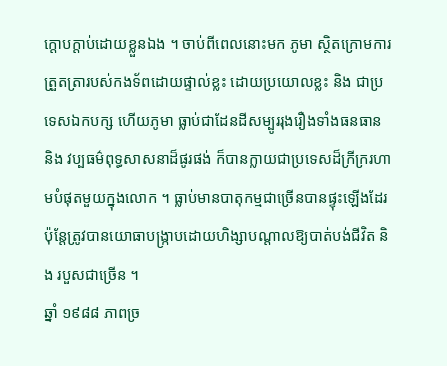ក្តោបក្តាប់ដោយខ្លួនឯង ។ ចាប់ពីពេលនោះមក ភូមា ស្ថិតក្រោមការត្រួតត្រារបស់កងទ័ពដោយផ្ទាល់ខ្លះ ដោយប្រយោលខ្លះ និង ជាប្រទេសឯកបក្ស ហើយភូមា ធ្លាប់ជាដែនដីសម្បូររុងរឿងទាំងធនធាន និង វប្បធម៌ពុទ្ធសាសនាដ៏ផូរផង់ ក៏បានក្លាយជាប្រទេសដ៏ក្រីក្ររហាមបំផុតមួយក្នុងលោក ។ ធ្លាប់មានបាតុកម្មជាច្រើនបានផ្ទុះឡើងដែរ ប៉ុន្តែត្រូវបានយោធាបង្ក្រាបដោយហិង្សាបណ្តាលឱ្យបាត់បង់ជីវិត និង របួសជាច្រើន ។
ឆ្នាំ ១៩៨៨ ភាពច្រ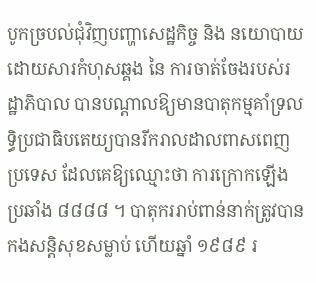បូកច្របល់ជុំវិញបញ្ហាសេដ្ឋកិច្ច និង នយោបាយ ដោយសារកំហុសឆ្គង នៃ ការចាត់ចែងរបស់រដ្ឋាភិបាល បានបណ្តាលឱ្យមានបាតុកម្មគាំទ្រលទ្ធិប្រជាធិបតេយ្យបានរីករាលដាលពាសពេញប្រទេស ដែលគេឱ្យឈ្មោះថា ការក្រោកឡើងប្រឆាំង ៨៨៨៨ ។ បាតុកររាប់ពាន់នាក់ត្រូវបានកងសន្តិសុខសម្លាប់ ហើយឆ្នាំ ១៩៨៩ រ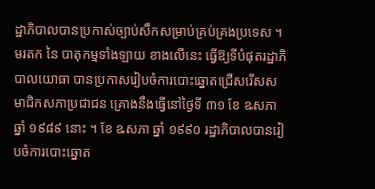ដ្ឋាភិបាលបានប្រកាស់ច្បាប់សឹកសម្រាប់គ្រប់គ្រងប្រទេស ។
មរតក នៃ បាតុកម្មទាំងឡាយ ខាងលើនេះ ធ្វើឱ្យទីបំផុតរដ្ឋាភិបាលយោធា បានប្រកាសរៀបចំការបោះឆ្នោតជ្រើសរើសសមាជិកសភាប្រជាជន គ្រោងនឹងធ្វើនៅថ្ងៃទី ៣១ ខែ ឩសភា ឆ្នាំ ១៩៨៩ នោះ ។ ខែ ឩសភា ឆ្នាំ ១៩៩០ រដ្ឋាភិបាលបានរៀបចំការបោះឆ្នោត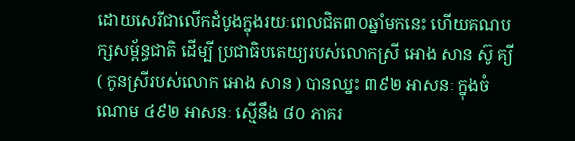ដោយសេរីជាលើកដំបូងក្នុងរយៈពេលជិត៣០ឆ្នាំមកនេះ ហើយគណបក្សសម្ព័ន្ធជាតិ ដើម្បី ប្រជាធិបតេយ្យរបស់លោកស្រី អោង សាន ស៊ូ គ្យី ( កូនស្រីរបស់លោក អោង សាន ) បានឈ្នះ ៣៩២ អាសនៈ ក្នុងចំណោម ៤៩២ អាសនៈ ស្មើនឹង ៨០ ភាគរ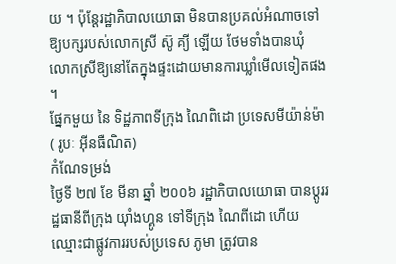យ ។ ប៉ុន្តែរដ្ឋាភិបាលយោធា មិនបានប្រគល់អំណាចទៅឱ្យបក្សរបស់លោកស្រី ស៊ូ គ្យី ឡើយ ថែមទាំងបានឃុំ លោកស្រីឱ្យនៅតែក្នុងផ្ទះដោយមានការឃ្លាំមើលទៀតផង ។
ផ្នែកមួយ នៃ ទិដ្ឋភាពទីក្រុង ណៃពិដោ ប្រទេសមីយ៉ាន់ម៉ា( រូបៈ អ៊ីនធឺណិត)
កំណែទម្រង់
ថ្ងៃទី ២៧ ខែ មីនា ឆ្នាំ ២០០៦ រដ្ឋាភិបាលយោធា បានប្តូររដ្ឋធានីពីក្រុង យ៉ាំងហ្គូន ទៅទីក្រុង ណៃពីដោ ហើយឈ្មោះជាផ្លូវការរបស់ប្រទេស ភូមា ត្រូវបាន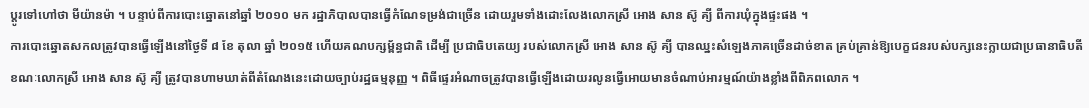ប្តូរទៅហៅថា មីយ៉ានម៉ា ។ បន្ទាប់ពីការបោះឆ្នោតនៅឆ្នាំ ២០១០ មក រដ្ឋាភិបាលបានធ្វើកំណែទម្រង់ជាច្រើន ដោយរួមទាំងដោះលែងលោកស្រី អោង សាន ស៊ូ គ្យី ពីការឃុំក្នុងផ្ទះផង ។
ការបោះឆ្នោតសកលត្រូវបានធ្វើឡើងនៅថ្ងៃទី ៨ ខែ តុលា ឆ្នាំ ២០១៥ ហើយគណបក្សម្ព័ន្ធជាតិ ដើម្បី ប្រជាធិបតេយ្យ របស់លោកស្រី អោង សាន ស៊ូ គ្យី បានឈ្នះសំឡេងភាគច្រើនដាច់ខាត គ្រប់គ្រាន់ឱ្យបេក្ខជនរបស់បក្សនេះក្លាយជាប្រធានាធិបតី ខណៈលោកស្រី អោង សាន ស៊ូ គ្យី ត្រូវបានហាមឃាត់ពីតំណែងនេះដោយច្បាប់រដ្ឋធម្មនុញ្ញ ។ ពិធីផ្ទេរអំណាចត្រូវបានធ្វើឡើងដោយរលូនធ្វើអោយមានចំណាប់អារម្មណ៍យ៉ាងខ្លាំងពីពិភពលោក ។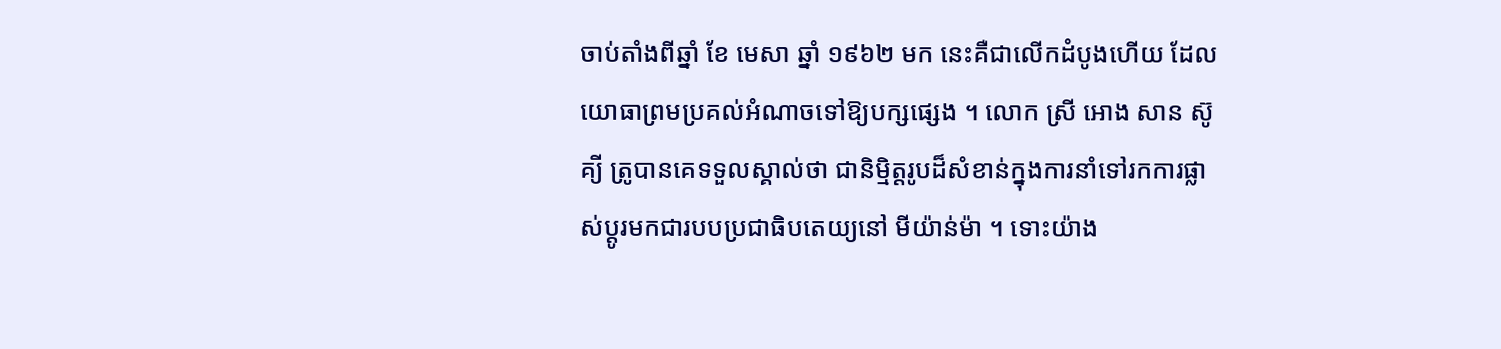ចាប់តាំងពីឆ្នាំ ខែ មេសា ឆ្នាំ ១៩៦២ មក នេះគឺជាលើកដំបូងហើយ ដែលយោធាព្រមប្រគល់អំណាចទៅឱ្យបក្សផ្សេង ។ លោក ស្រី អោង សាន ស៊ូ គ្យី ត្រូបានគេទទួលស្គាល់ថា ជានិម្មិត្តរូបដ៏សំខាន់ក្នុងការនាំទៅរកការផ្លាស់ប្តូរមកជារបបប្រជាធិបតេយ្យនៅ មីយ៉ាន់ម៉ា ។ ទោះយ៉ាង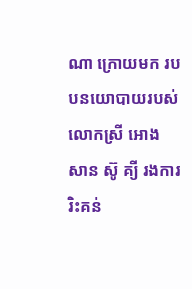ណា ក្រោយមក របបនយោបាយរបស់លោកស្រី អោង សាន ស៊ូ គ្យី រងការរិះគន់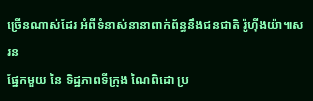ច្រើនណាស់ដែរ អំពីទំនាស់នានាពាក់ព័ន្ធនឹងជនជាតិ រ៉ូហ៊ីងយ៉ា៕សរន
ផ្នែកមួយ នៃ ទិដ្ឋភាពទីក្រុង ណៃពិដោ ប្រ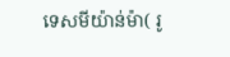ទេសមីយ៉ាន់ម៉ា( រូ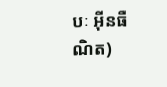បៈ អ៊ីនធឺណិត)